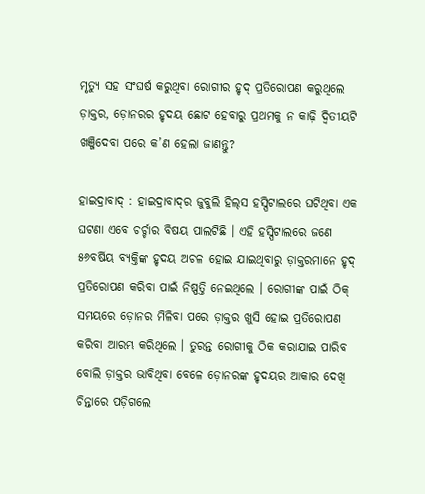ମୃତ୍ୟୁ ସହ ସଂଘର୍ଷ କରୁଥିବା ରୋଗୀର ହୃଦ୍‌ ପ୍ରତିରୋପଣ କରୁଥିଲେ ଡ଼ାକ୍ତର, ଡ଼ୋନରର ହୃଦୟ ଛୋଟ ହେବାରୁ ପ୍ରଥମକୁ ନ କାଢ଼ି ଦ୍ୱିତୀୟଟି ଖଞ୍ଜିଦେବା ପରେ କ’ଣ ହେଲା ଜାଣନ୍ତୁ?

ହାଇଦ୍ରାବାଦ୍‌ : ହାଇଦ୍ରାବାଦ୍‌ର ଜୁବୁଲି ହିଲ୍‌ସ ହସ୍ପିଟାଲରେ ଘଟିଥିବା ଏକ ଘଟଣା ଏବେ ଚର୍ଚ୍ଚାର ବିଷୟ ପାଲଟିଛି । ଏହି ହସ୍ପିଟାଲରେ ଜଣେ ୫୬ବର୍ଷିୟ ବ୍ୟକ୍ତିଙ୍କ ହୃଦୟ ଅଚଳ ହୋଇ ଯାଇଥିବାରୁ ଡ଼ାକ୍ତରମାନେ ହୃଦ୍‌ ପ୍ରତିରୋପଣ କରିବା ପାଇଁ ନିଷ୍ପତ୍ତି ନେଇଥିଲେ । ରୋଗୀଙ୍କ ପାଇଁ ଠିକ୍‌ ସମୟରେ ଡ଼ୋନର ମିଳିବା ପରେ ଡ଼ାକ୍ତର ଖୁସି ହୋଇ ପ୍ରତିରୋପଣ କରିବା ଆରମ୍ଭ କରିଥିଲେ । ତୁରନ୍ତ ରୋଗୀକୁ ଠିକ କରାଯାଇ ପାରିବ ବୋଲି ଡ଼ାକ୍ତର ଭାବିଥିବା ବେଳେ ଡ଼ୋନରଙ୍କ ହୃଦୟର ଆକାର ଦେଖି ଚିନ୍ତାରେ ପଡ଼ିଗଲେ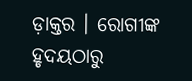ଡ଼ାକ୍ତର । ରୋଗୀଙ୍କ ହୃଦୟଠାରୁ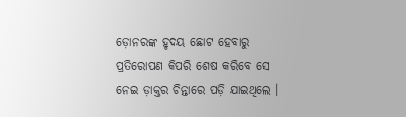ଡ଼ୋନରଙ୍କ ହୃଦୟ ଛୋଟ ହେବାରୁ ପ୍ରତିରୋପଣ କିପରି ଶେଷ କରିବେ ସେ ନେଇ ଡ଼ାକ୍ତର ଚିନ୍ତାରେ ପଡ଼ି ଯାଇଥିଲେ ।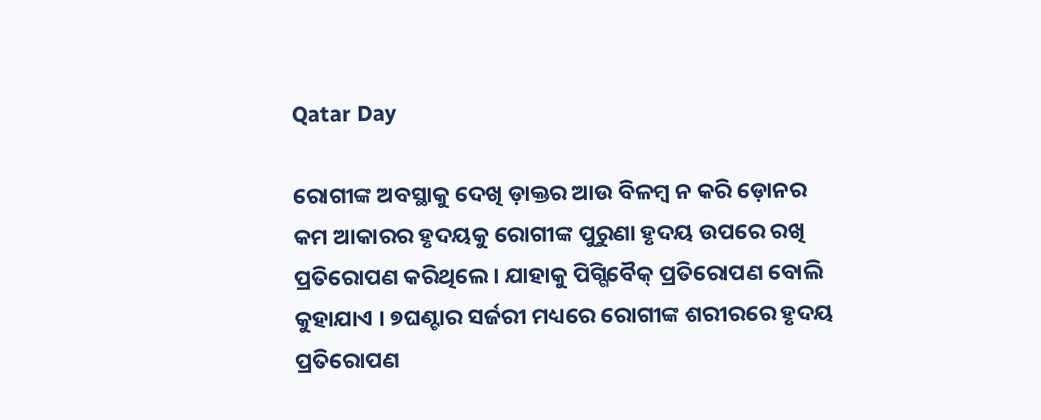Qatar Day

ରୋଗୀଙ୍କ ଅବସ୍ଥାକୁ ଦେଖି ଡ଼ାକ୍ତର ଆଉ ବିଳମ୍ବ ନ କରି ଡ଼ୋନର କମ ଆକାରର ହୃଦୟକୁ ରୋଗୀଙ୍କ ପୁରୁଣା ହୃଦୟ ଉପରେ ରଖି ପ୍ରତିରୋପଣ କରିଥିଲେ । ଯାହାକୁ ପିଗ୍ଗିବୈକ୍‌ ପ୍ରତିରୋପଣ ବୋଲି କୁହାଯାଏ । ୭ଘଣ୍ଟାର ସର୍ଜରୀ ମଧ୍ୟରେ ରୋଗୀଙ୍କ ଶରୀରରେ ହୃଦୟ ପ୍ରତିରୋପଣ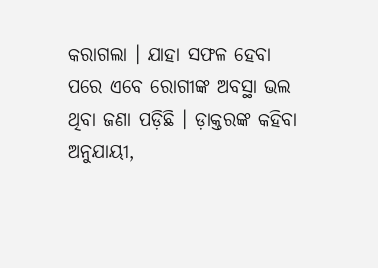କରାଗଲା । ଯାହା ସଫଳ ହେବା ପରେ ଏବେ ରୋଗୀଙ୍କ ଅବସ୍ଥା ଭଲ ଥିବା ଜଣା ପଡ଼ିଛି । ଡ଼ାକ୍ତରଙ୍କ କହିବା ଅନୁଯାୟୀ,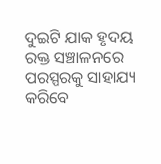ଦୁଇଟି ଯାକ ହୃଦୟ ରକ୍ତ ସଞ୍ଚାଳନରେ ପରସ୍ପରକୁ ସାହାଯ୍ୟ କରିବେ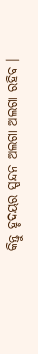କିନ୍ତୁ ହୃଦୟର ସ୍ପନ୍ଦନ ଅଲଗା ଅଲଗା ରହିବ ।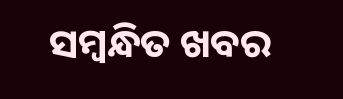ସମ୍ବନ୍ଧିତ ଖବର